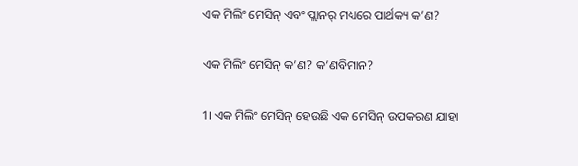ଏକ ମିଲିଂ ମେସିନ୍ ଏବଂ ପ୍ଲାନର୍ ମଧ୍ୟରେ ପାର୍ଥକ୍ୟ କ’ଣ?

ଏକ ମିଲିଂ ମେସିନ୍ କ’ଣ? କ’ଣବିମାନ?

1। ଏକ ମିଲିଂ ମେସିନ୍ ହେଉଛି ଏକ ମେସିନ୍ ଉପକରଣ ଯାହା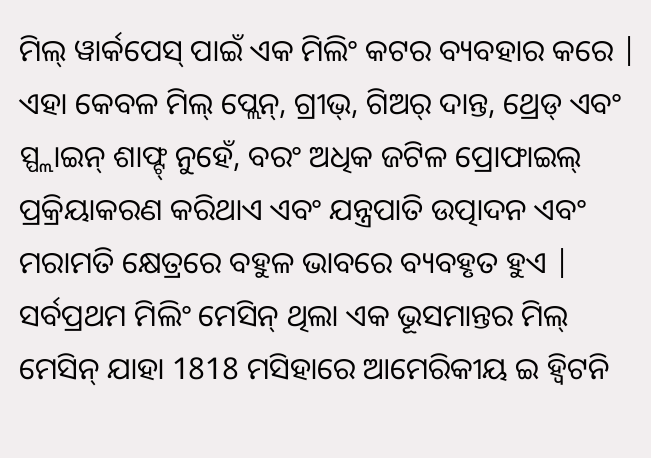ମିଲ୍ ୱାର୍କପେସ୍ ପାଇଁ ଏକ ମିଲିଂ କଟର ବ୍ୟବହାର କରେ | ଏହା କେବଳ ମିଲ୍ ପ୍ଲେନ୍, ଗ୍ରୀଭ୍, ଗିଅର୍ ଦାନ୍ତ, ଥ୍ରେଡ୍ ଏବଂ ସ୍ପ୍ଲାଇନ୍ ଶାଫ୍ଟ୍ ନୁହେଁ, ବରଂ ଅଧିକ ଜଟିଳ ପ୍ରୋଫାଇଲ୍ ପ୍ରକ୍ରିୟାକରଣ କରିଥାଏ ଏବଂ ଯନ୍ତ୍ରପାତି ଉତ୍ପାଦନ ଏବଂ ମରାମତି କ୍ଷେତ୍ରରେ ବହୁଳ ଭାବରେ ବ୍ୟବହୃତ ହୁଏ | ସର୍ବପ୍ରଥମ ମିଲିଂ ମେସିନ୍ ଥିଲା ଏକ ଭୂସମାନ୍ତର ମିଲ୍ ମେସିନ୍ ଯାହା 1818 ମସିହାରେ ଆମେରିକୀୟ ଇ ହ୍ୱିଟନି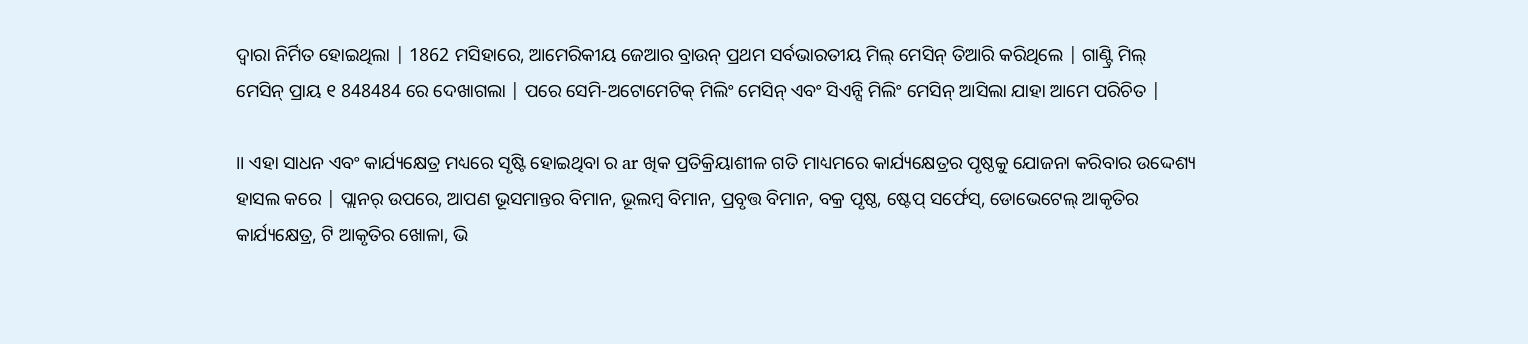ଦ୍ୱାରା ନିର୍ମିତ ହୋଇଥିଲା | 1862 ମସିହାରେ, ଆମେରିକୀୟ ଜେଆର ବ୍ରାଉନ୍ ପ୍ରଥମ ସର୍ବଭାରତୀୟ ମିଲ୍ ମେସିନ୍ ତିଆରି କରିଥିଲେ | ଗାଣ୍ଟ୍ରି ମିଲ୍ ମେସିନ୍ ପ୍ରାୟ ୧ 848484 ରେ ଦେଖାଗଲା | ପରେ ସେମି-ଅଟୋମେଟିକ୍ ମିଲିଂ ମେସିନ୍ ଏବଂ ସିଏନ୍ସି ମିଲିଂ ମେସିନ୍ ଆସିଲା ଯାହା ଆମେ ପରିଚିତ |

।। ଏହା ସାଧନ ଏବଂ କାର୍ଯ୍ୟକ୍ଷେତ୍ର ମଧ୍ୟରେ ସୃଷ୍ଟି ହୋଇଥିବା ର ar ଖିକ ପ୍ରତିକ୍ରିୟାଶୀଳ ଗତି ମାଧ୍ୟମରେ କାର୍ଯ୍ୟକ୍ଷେତ୍ରର ପୃଷ୍ଠକୁ ଯୋଜନା କରିବାର ଉଦ୍ଦେଶ୍ୟ ହାସଲ କରେ | ପ୍ଲାନର୍ ଉପରେ, ଆପଣ ଭୂସମାନ୍ତର ବିମାନ, ଭୂଲମ୍ବ ବିମାନ, ପ୍ରବୃତ୍ତ ବିମାନ, ବକ୍ର ପୃଷ୍ଠ, ଷ୍ଟେପ୍ ସର୍ଫେସ୍, ଡୋଭେଟେଲ୍ ଆକୃତିର କାର୍ଯ୍ୟକ୍ଷେତ୍ର, ଟି ଆକୃତିର ଖୋଳା, ଭି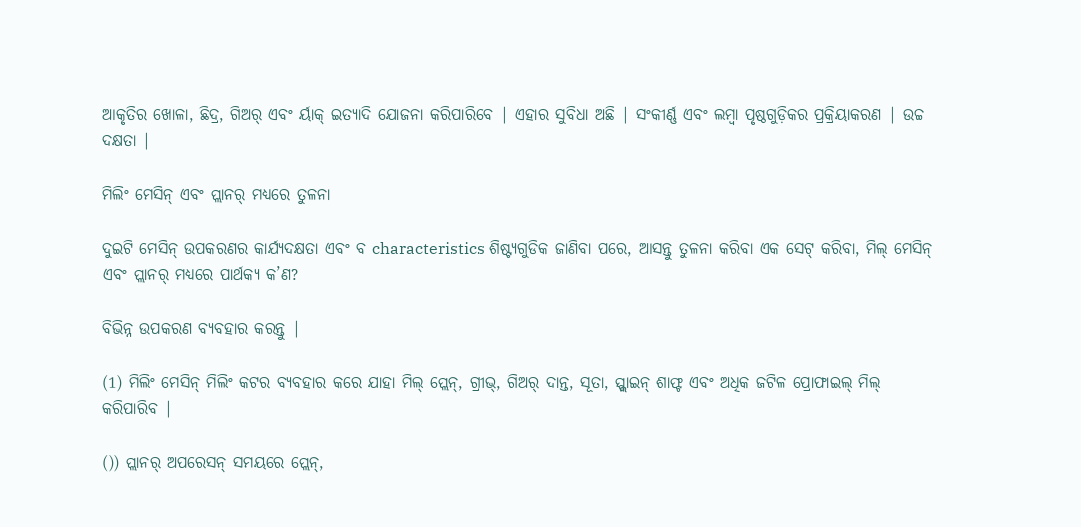ଆକୃତିର ଖୋଳା, ଛିଦ୍ର, ଗିଅର୍ ଏବଂ ର୍ୟାକ୍ ଇତ୍ୟାଦି ଯୋଜନା କରିପାରିବେ | ଏହାର ସୁବିଧା ଅଛି | ସଂକୀର୍ଣ୍ଣ ଏବଂ ଲମ୍ବା ପୃଷ୍ଠଗୁଡ଼ିକର ପ୍ରକ୍ରିୟାକରଣ | ଉଚ୍ଚ ଦକ୍ଷତା |

ମିଲିଂ ମେସିନ୍ ଏବଂ ପ୍ଲାନର୍ ମଧ୍ୟରେ ତୁଳନା

ଦୁଇଟି ମେସିନ୍ ଉପକରଣର କାର୍ଯ୍ୟଦକ୍ଷତା ଏବଂ ବ characteristics ଶିଷ୍ଟ୍ୟଗୁଡିକ ଜାଣିବା ପରେ, ଆସନ୍ତୁ ତୁଳନା କରିବା ଏକ ସେଟ୍ କରିବା, ମିଲ୍ ମେସିନ୍ ଏବଂ ପ୍ଲାନର୍ ମଧ୍ୟରେ ପାର୍ଥକ୍ୟ କ’ଣ?

ବିଭିନ୍ନ ଉପକରଣ ବ୍ୟବହାର କରନ୍ତୁ |

(1) ମିଲିଂ ମେସିନ୍ ମିଲିଂ କଟର ବ୍ୟବହାର କରେ ଯାହା ମିଲ୍ ପ୍ଲେନ୍, ଗ୍ରୀଭ୍, ଗିଅର୍ ଦାନ୍ତ, ସୂତା, ସ୍ପ୍ଲାଇନ୍ ଶାଫ୍ଟ ଏବଂ ଅଧିକ ଜଟିଳ ପ୍ରୋଫାଇଲ୍ ମିଲ୍ କରିପାରିବ |

()) ପ୍ଲାନର୍ ଅପରେସନ୍ ସମୟରେ ପ୍ଲେନ୍,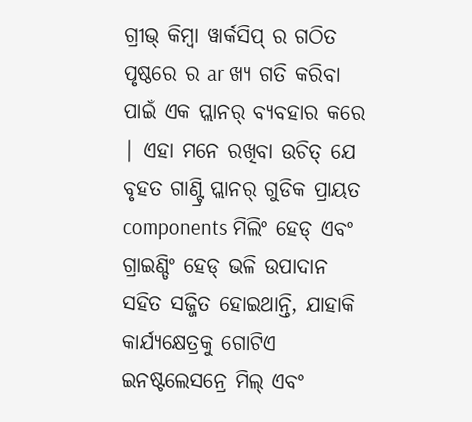ଗ୍ରୀଭ୍ କିମ୍ବା ୱାର୍କସିପ୍ ର ଗଠିତ ପୃଷ୍ଠରେ ର ar ଖ୍ୟ ଗତି କରିବା ପାଇଁ ଏକ ପ୍ଲାନର୍ ବ୍ୟବହାର କରେ | ଏହା ମନେ ରଖିବା ଉଚିତ୍ ଯେ ବୃହତ ଗାଣ୍ଟ୍ରି ପ୍ଲାନର୍ ଗୁଡିକ ପ୍ରାୟତ components ମିଲିଂ ହେଡ୍ ଏବଂ ଗ୍ରାଇଣ୍ଡିଂ ହେଡ୍ ଭଳି ଉପାଦାନ ସହିତ ସଜ୍ଜିତ ହୋଇଥାନ୍ତି, ଯାହାକି କାର୍ଯ୍ୟକ୍ଷେତ୍ରକୁ ଗୋଟିଏ ଇନଷ୍ଟଲେସନ୍ରେ ମିଲ୍ ଏବଂ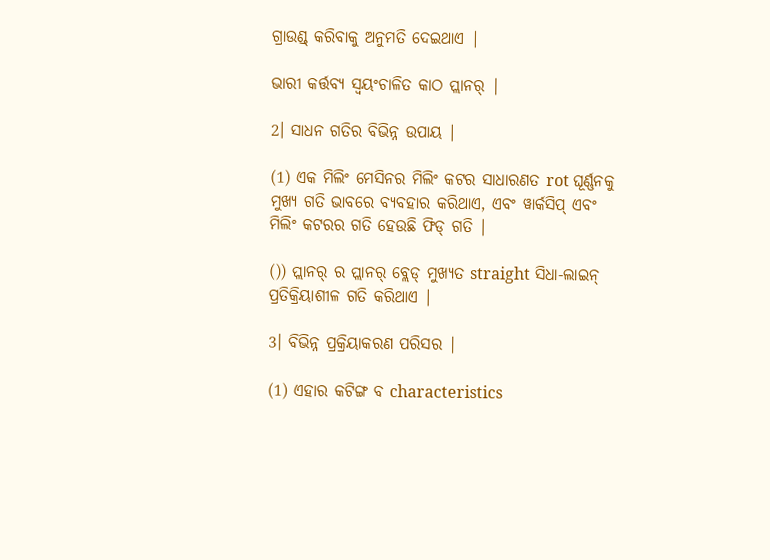ଗ୍ରାଉଣ୍ଡ୍ କରିବାକୁ ଅନୁମତି ଦେଇଥାଏ |

ଭାରୀ କର୍ତ୍ତବ୍ୟ ସ୍ୱୟଂଚାଳିତ କାଠ ପ୍ଲାନର୍ |

2। ସାଧନ ଗତିର ବିଭିନ୍ନ ଉପାୟ |

(1) ଏକ ମିଲିଂ ମେସିନର ମିଲିଂ କଟର ସାଧାରଣତ rot ଘୂର୍ଣ୍ଣନକୁ ମୁଖ୍ୟ ଗତି ଭାବରେ ବ୍ୟବହାର କରିଥାଏ, ଏବଂ ୱାର୍କସିପ୍ ଏବଂ ମିଲିଂ କଟରର ଗତି ହେଉଛି ଫିଡ୍ ଗତି |

()) ପ୍ଲାନର୍ ର ପ୍ଲାନର୍ ବ୍ଲେଡ୍ ମୁଖ୍ୟତ straight ସିଧା-ଲାଇନ୍ ପ୍ରତିକ୍ରିୟାଶୀଳ ଗତି କରିଥାଏ |

3। ବିଭିନ୍ନ ପ୍ରକ୍ରିୟାକରଣ ପରିସର |

(1) ଏହାର କଟିଙ୍ଗ ବ characteristics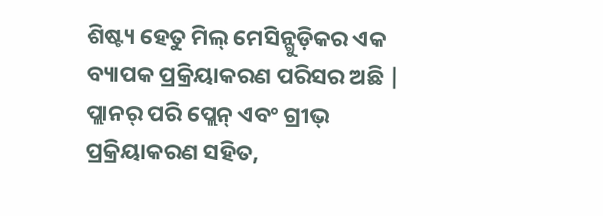ଶିଷ୍ଟ୍ୟ ହେତୁ ମିଲ୍ ମେସିନ୍ଗୁଡ଼ିକର ଏକ ବ୍ୟାପକ ପ୍ରକ୍ରିୟାକରଣ ପରିସର ଅଛି | ପ୍ଲାନର୍ ପରି ପ୍ଲେନ୍ ଏବଂ ଗ୍ରୀଭ୍ ପ୍ରକ୍ରିୟାକରଣ ସହିତ,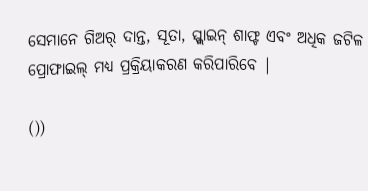ସେମାନେ ଗିଅର୍ ଦାନ୍ତ, ସୂତା, ସ୍ପ୍ଲାଇନ୍ ଶାଫ୍ଟ ଏବଂ ଅଧିକ ଜଟିଳ ପ୍ରୋଫାଇଲ୍ ମଧ୍ୟ ପ୍ରକ୍ରିୟାକରଣ କରିପାରିବେ |

())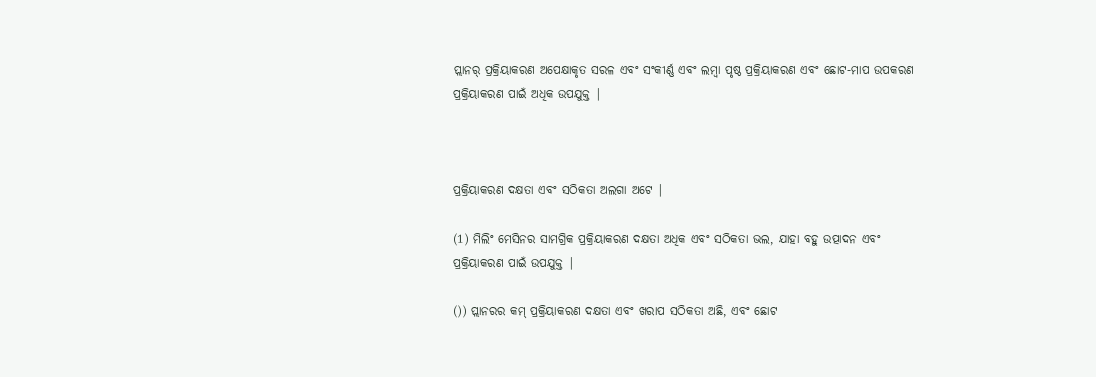ପ୍ଲାନର୍ ପ୍ରକ୍ରିୟାକରଣ ଅପେକ୍ଷାକୃତ ସରଳ ଏବଂ ସଂକୀର୍ଣ୍ଣ ଏବଂ ଲମ୍ବା ପୃଷ୍ଠ ପ୍ରକ୍ରିୟାକରଣ ଏବଂ ଛୋଟ-ମାପ ଉପକରଣ ପ୍ରକ୍ରିୟାକରଣ ପାଇଁ ଅଧିକ ଉପଯୁକ୍ତ |



ପ୍ରକ୍ରିୟାକରଣ ଦକ୍ଷତା ଏବଂ ସଠିକତା ଅଲଗା ଅଟେ |

(1) ମିଲିଂ ମେସିନର ସାମଗ୍ରିକ ପ୍ରକ୍ରିୟାକରଣ ଦକ୍ଷତା ଅଧିକ ଏବଂ ସଠିକତା ଭଲ, ଯାହା ବହୁ ଉତ୍ପାଦନ ଏବଂ ପ୍ରକ୍ରିୟାକରଣ ପାଇଁ ଉପଯୁକ୍ତ |

()) ପ୍ଲାନରର କମ୍ ପ୍ରକ୍ରିୟାକରଣ ଦକ୍ଷତା ଏବଂ ଖରାପ ସଠିକତା ଅଛି, ଏବଂ ଛୋଟ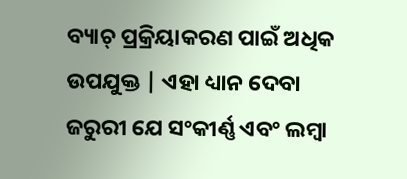ବ୍ୟାଚ୍ ପ୍ରକ୍ରିୟାକରଣ ପାଇଁ ଅଧିକ ଉପଯୁକ୍ତ | ଏହା ଧ୍ୟାନ ଦେବା ଜରୁରୀ ଯେ ସଂକୀର୍ଣ୍ଣ ଏବଂ ଲମ୍ବା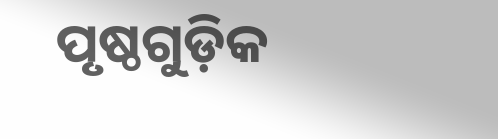ପୃଷ୍ଠଗୁଡ଼ିକ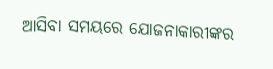ଆସିବା ସମୟରେ ଯୋଜନାକାରୀଙ୍କର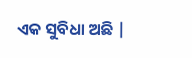ଏକ ସୁବିଧା ଅଛି |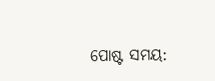ପୋଷ୍ଟ ସମୟ: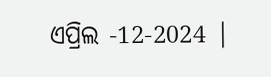ଏପ୍ରିଲ -12-2024 |